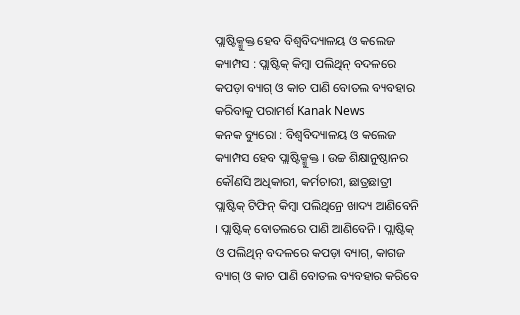ପ୍ଲାଷ୍ଟିକ୍ମୁକ୍ତ ହେବ ବିଶ୍ବବିଦ୍ୟାଳୟ ଓ କଲେଜ କ୍ୟାମ୍ପସ : ପ୍ଲାଷ୍ଟିକ୍ କିମ୍ବା ପଲିଥିନ୍ ବଦଳରେ କପଡ଼ା ବ୍ୟାଗ୍ ଓ କାଚ ପାଣି ବୋତଲ ବ୍ୟବହାର କରିବାକୁ ପରାମର୍ଶ Kanak News
କନକ ବ୍ୟୁରୋ : ବିଶ୍ବବିଦ୍ୟାଳୟ ଓ କଲେଜ କ୍ୟାମ୍ପସ ହେବ ପ୍ଲାଷ୍ଟିକ୍ମୁକ୍ତ । ଉଚ୍ଚ ଶିକ୍ଷାନୁଷ୍ଠାନର କୌଣସି ଅଧିକାରୀ, କର୍ମଚାରୀ, ଛାତ୍ରଛାତ୍ରୀ ପ୍ଲାଷ୍ଟିକ୍ ଟିଫିନ୍ କିମ୍ବା ପଲିଥିନ୍ରେ ଖାଦ୍ୟ ଆଣିବେନି । ପ୍ଲାଷ୍ଟିକ୍ ବୋତଲରେ ପାଣି ଆଣିବେନି । ପ୍ଲାଷ୍ଟିକ୍ ଓ ପଲିଥିନ୍ ବଦଳରେ କପଡ଼ା ବ୍ୟାଗ୍, କାଗଜ ବ୍ୟାଗ୍ ଓ କାଚ ପାଣି ବୋତଲ ବ୍ୟବହାର କରିବେ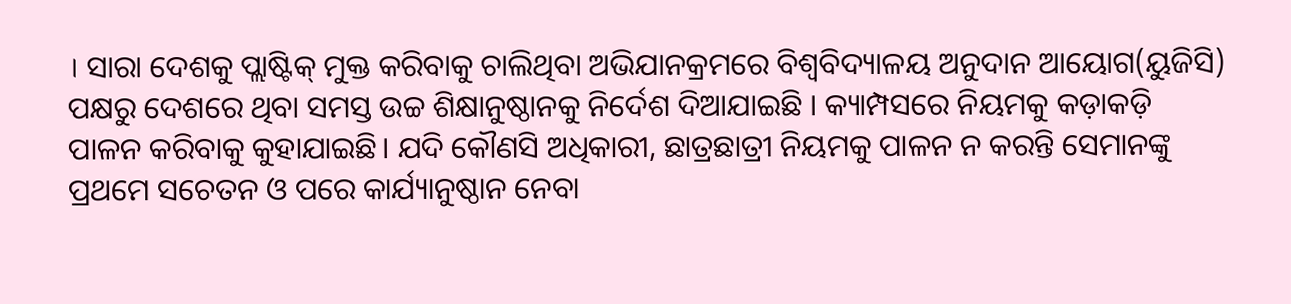। ସାରା ଦେଶକୁ ପ୍ଲାଷ୍ଟିକ୍ ମୁକ୍ତ କରିବାକୁ ଚାଲିଥିବା ଅଭିଯାନକ୍ରମରେ ବିଶ୍ବବିଦ୍ୟାଳୟ ଅନୁଦାନ ଆୟୋଗ(ୟୁଜିସି) ପକ୍ଷରୁ ଦେଶରେ ଥିବା ସମସ୍ତ ଉଚ୍ଚ ଶିକ୍ଷାନୁଷ୍ଠାନକୁ ନିର୍ଦେଶ ଦିଆଯାଇଛି । କ୍ୟାମ୍ପସରେ ନିୟମକୁ କଡ଼ାକଡ଼ି ପାଳନ କରିବାକୁ କୁହାଯାଇଛି। ଯଦି କୌଣସି ଅଧିକାରୀ, ଛାତ୍ରଛାତ୍ରୀ ନିୟମକୁ ପାଳନ ନ କରନ୍ତି ସେମାନଙ୍କୁ ପ୍ରଥମେ ସଚେତନ ଓ ପରେ କାର୍ଯ୍ୟାନୁଷ୍ଠାନ ନେବା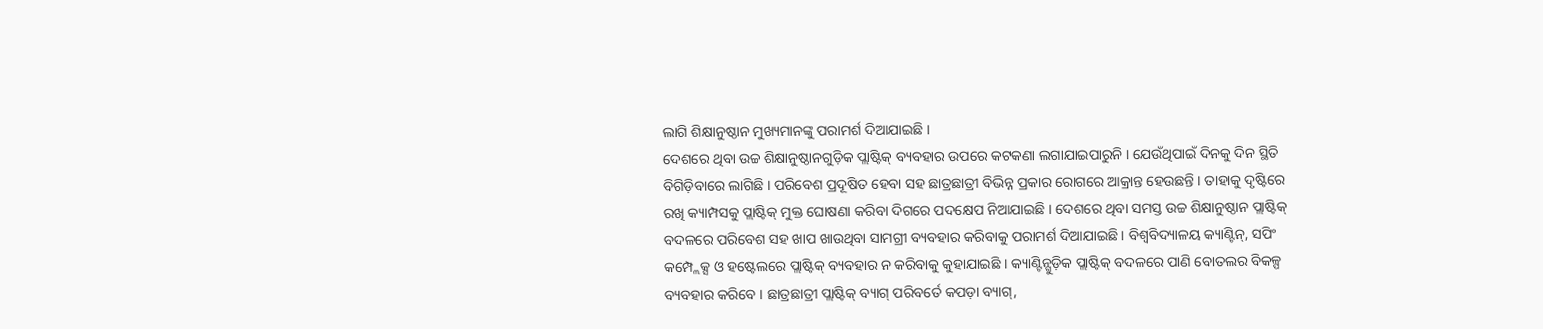ଲାଗି ଶିକ୍ଷାନୁଷ୍ଠାନ ମୁଖ୍ୟମାନଙ୍କୁ ପରାମର୍ଶ ଦିଆଯାଇଛି ।
ଦେଶରେ ଥିବା ଉଚ୍ଚ ଶିକ୍ଷାନୁଷ୍ଠାନଗୁଡ଼ିକ ପ୍ଲାଷ୍ଟିକ୍ ବ୍ୟବହାର ଉପରେ କଟକଣା ଲଗାଯାଇପାରୁନି । ଯେଉଁଥିପାଇଁ ଦିନକୁ ଦିନ ସ୍ଥିତି ବିଗିଡ଼ିବାରେ ଲାଗିଛି । ପରିବେଶ ପ୍ରଦୂଷିତ ହେବା ସହ ଛାତ୍ରଛାତ୍ରୀ ବିଭିନ୍ନ ପ୍ରକାର ରୋଗରେ ଆକ୍ରାନ୍ତ ହେଉଛନ୍ତି । ତାହାକୁ ଦୃଷ୍ଟିରେ ରଖି କ୍ୟାମ୍ପସକୁ ପ୍ଲାଷ୍ଟିକ୍ ମୁକ୍ତ ଘୋଷଣା କରିବା ଦିଗରେ ପଦକ୍ଷେପ ନିଆଯାଇଛି । ଦେଶରେ ଥିବା ସମସ୍ତ ଉଚ୍ଚ ଶିକ୍ଷାନୁଷ୍ଠାନ ପ୍ଲାଷ୍ଟିକ୍ ବଦଳରେ ପରିବେଶ ସହ ଖାପ ଖାଉଥିବା ସାମଗ୍ରୀ ବ୍ୟବହାର କରିବାକୁ ପରାମର୍ଶ ଦିଆଯାଇଛି । ବିଶ୍ବବିଦ୍ୟାଳୟ କ୍ୟାଣ୍ଟିନ୍, ସପିଂ କମ୍ପ୍ଲେକ୍ସ ଓ ହଷ୍ଟେଲରେ ପ୍ଲାଷ୍ଟିକ୍ ବ୍ୟବହାର ନ କରିବାକୁ କୁହାଯାଇଛି । କ୍ୟାଣ୍ଟିନ୍ଗୁଡ଼ିକ ପ୍ଲାଷ୍ଟିକ୍ ବଦଳରେ ପାଣି ବୋତଲର ବିକଳ୍ପ ବ୍ୟବହାର କରିବେ । ଛାତ୍ରଛାତ୍ରୀ ପ୍ଲାଷ୍ଟିକ୍ ବ୍ୟାଗ୍ ପରିବର୍ତେ କପଡ଼ା ବ୍ୟାଗ୍,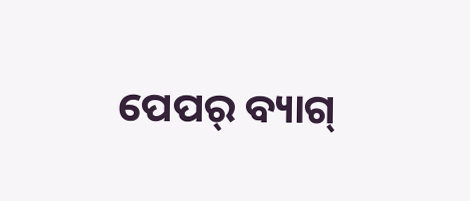ପେପର୍ ବ୍ୟାଗ୍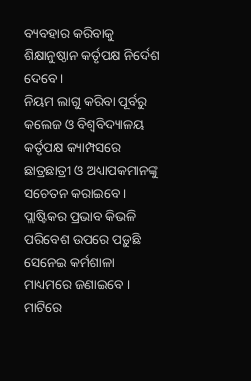ବ୍ୟବହାର କରିବାକୁ ଶିକ୍ଷାନୁଷ୍ଠାନ କର୍ତୃପକ୍ଷ ନିର୍ଦେଶ ଦେବେ ।
ନିୟମ ଲାଗୁ କରିବା ପୂର୍ବରୁ କଲେଜ ଓ ବିଶ୍ବବିଦ୍ୟାଳୟ କର୍ତୃପକ୍ଷ କ୍ୟାମ୍ପସରେ ଛାତ୍ରଛାତ୍ରୀ ଓ ଅଧ୍ୟାପକମାନଙ୍କୁ ସଚେତନ କରାଇବେ । ପ୍ଲାଷ୍ଟିକର ପ୍ରଭାବ କିଭଳି ପରିବେଶ ଉପରେ ପଡ଼ୁଛି ସେନେଇ କର୍ମଶାଳା ମାଧ୍ୟମରେ ଜଣାଇବେ । ମାଟିରେ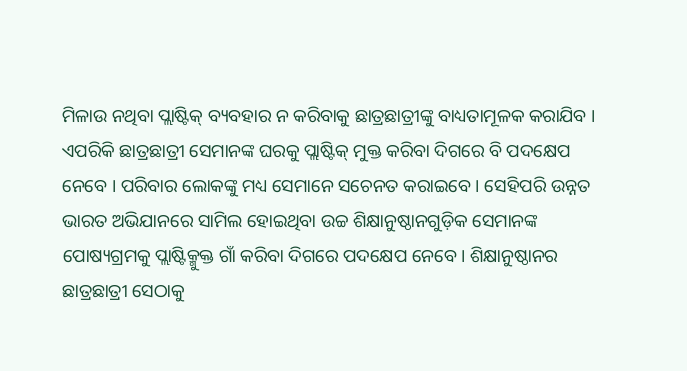ମିଳାଉ ନଥିବା ପ୍ଲାଷ୍ଟିକ୍ ବ୍ୟବହାର ନ କରିବାକୁ ଛାତ୍ରଛାତ୍ରୀଙ୍କୁ ବାଧ୍ୟତାମୂଳକ କରାଯିବ । ଏପରିକି ଛାତ୍ରଛାତ୍ରୀ ସେମାନଙ୍କ ଘରକୁ ପ୍ଲାଷ୍ଟିକ୍ ମୁକ୍ତ କରିବା ଦିଗରେ ବି ପଦକ୍ଷେପ ନେବେ । ପରିବାର ଲୋକଙ୍କୁ ମଧ୍ୟ ସେମାନେ ସଚେନତ କରାଇବେ । ସେହିପରି ଉନ୍ନତ ଭାରତ ଅଭିଯାନରେ ସାମିଲ ହୋଇଥିବା ଉଚ୍ଚ ଶିକ୍ଷାନୁଷ୍ଠାନଗୁଡ଼ିକ ସେମାନଙ୍କ ପୋଷ୍ୟଗ୍ରମକୁ ପ୍ଲାଷ୍ଟିକ୍ମୁକ୍ତ ଗାଁ କରିବା ଦିଗରେ ପଦକ୍ଷେପ ନେବେ। ଶିକ୍ଷାନୁଷ୍ଠାନର ଛାତ୍ରଛାତ୍ରୀ ସେଠାକୁ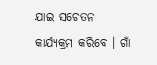ଯାଇ ସଚେତନ କାର୍ଯ୍ୟକ୍ରମ କରିବେ । ଗାଁ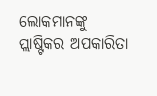ଲୋକମାନଙ୍କୁ ପ୍ଲାଷ୍ଟିକର ଅପକାରିତା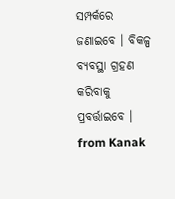ସମ୍ପର୍କରେ ଜଣାଇବେ । ବିକଳ୍ପ ବ୍ୟବସ୍ଥା ଗ୍ରହଣ କରିବାକୁ ପ୍ରବର୍ତ୍ତାଇବେ ।
from Kanak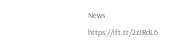News https://ift.tt/2zJRdL6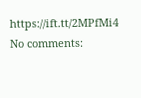https://ift.tt/2MPfMi4
No comments: